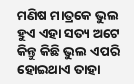ମଣିଷ ମାତ୍ରକେ ଭୁଲ ହୁଏ ଏହା ସତ୍ୟ ଅଟେ କିନ୍ତୁ କିଛି ଭୁଲ ଏପରି ହୋଇଥାଏ ତାହା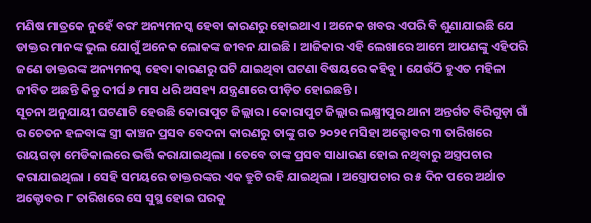ମଣିଷ ମାତ୍ରକେ ନୁହେଁ ବରଂ ଅନ୍ୟମନସ୍କ ହେବା କାରଣରୁ ହୋଇଥାଏ । ଅନେକ ଖବର ଏପରି ବି ଶୁଣାଯାଇଛି ଯେ ଡାକ୍ତର ମାନଙ୍କ ଭୁଲ ଯୋଗୁଁ ଅନେକ ଲୋକଙ୍କ ଜୀବନ ଯାଇଛି । ଆଜିକାର ଏହି ଲେଖାରେ ଆମେ ଆପଣଙ୍କୁ ଏହିପରି ଜଣେ ଡାକ୍ତରଙ୍କ ଅନ୍ୟମନସ୍କ ହେବା କାରଣରୁ ଘଟି ଯାଇଥିବା ଘଟଣା ବିଷୟରେ କହିବୁ । ଯେଉଁଠି ହୁଏତ ମହିଳା ଜୀବିତ ଅଛନ୍ତି କିନ୍ତୁ ଦୀର୍ଘ ୬ ମାସ ଧରି ଅସହ୍ୟ ଯନ୍ତ୍ରଣାରେ ପୀଡ଼ିତ ହୋଇଛନ୍ତି ।
ସୂଚନା ଅନୁଯାୟୀ ଘଟଣାଟି ହେଉଛି କୋରାପୁଟ ଜିଲ୍ଲାର । କୋରାପୁଟ ଜିଲ୍ଲାର ଲକ୍ଷ୍ମୀପୁର ଥାନା ଅନ୍ତର୍ଗତ ବିରିଗୁଡ଼ା ଗାଁ ର ଚେତନ ହଳବାଙ୍କ ସ୍ତ୍ରୀ କାଞ୍ଚନ ପ୍ରସବ ବେଦନା କାରଣରୁ ତାଙ୍କୁ ଗତ ୨୦୨୧ ମସିହା ଅକ୍ଟୋବର ୩ ତାରିଖରେ ରାୟଗଡ଼ା ମେଡିକାଲରେ ଭର୍ତ୍ତି କରାଯାଇଥିଲା । ତେବେ ତାଙ୍କ ପ୍ରସବ ସାଧାରଣ ହୋଇ ନଥିବାରୁ ଅସ୍ତ୍ରପଚାର କରାଯାଇଥିଲା । ସେହି ସମୟରେ ଡାକ୍ତରଙ୍କର ଏକ ତ୍ରୁଟି ରହି ଯାଇଥିଲା । ଅସ୍ତ୍ରୋପଚାର ର ୫ ଦିନ ପରେ ଅର୍ଥାତ ଅକ୍ଟୋବର ୮ ତାରିଖରେ ସେ ସୁସ୍ଥ ହୋଇ ଘରକୁ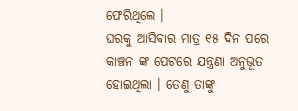ଫେରିଥିଲେ ।
ଘରକୁ ଆସିବାର ମାତ୍ର ୧୫ ଦିନ ପରେ କାଞ୍ଚନ ଙ୍କ ପେଟରେ ଯନ୍ତ୍ରଣା ଅନୁଭୂତ ହୋଇଥିଲା । ତେଣୁ ତାଙ୍କୁ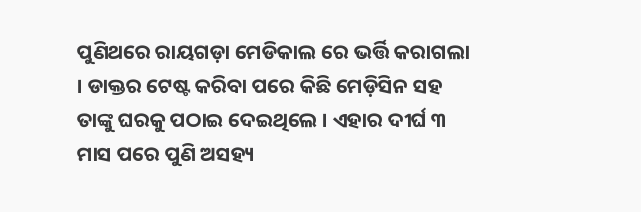ପୁଣିଥରେ ରାୟଗଡ଼ା ମେଡିକାଲ ରେ ଭର୍ତ୍ତି କରାଗଲା । ଡାକ୍ତର ଟେଷ୍ଟ କରିବା ପରେ କିଛି ମେଡ଼ିସିନ ସହ ତାଙ୍କୁ ଘରକୁ ପଠାଇ ଦେଇଥିଲେ । ଏହାର ଦୀର୍ଘ ୩ ମାସ ପରେ ପୁଣି ଅସହ୍ୟ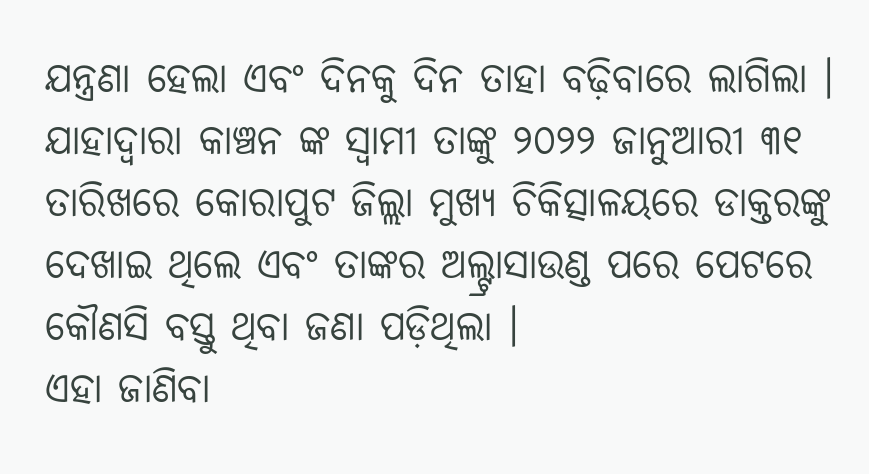ଯନ୍ତ୍ରଣା ହେଲା ଏବଂ ଦିନକୁ ଦିନ ତାହା ବଢ଼ିବାରେ ଲାଗିଲା । ଯାହାଦ୍ୱାରା କାଞ୍ଚନ ଙ୍କ ସ୍ୱାମୀ ତାଙ୍କୁ ୨୦୨୨ ଜାନୁଆରୀ ୩୧ ତାରିଖରେ କୋରାପୁଟ ଜିଲ୍ଲା ମୁଖ୍ୟ ଚିକିତ୍ସାଳୟରେ ଡାକ୍ତରଙ୍କୁ ଦେଖାଇ ଥିଲେ ଏବଂ ତାଙ୍କର ଅଲ୍ଟ୍ରାସାଉଣ୍ଡ ପରେ ପେଟରେ କୌଣସି ବସ୍ତୁ ଥିବା ଜଣା ପଡ଼ିଥିଲା ।
ଏହା ଜାଣିବା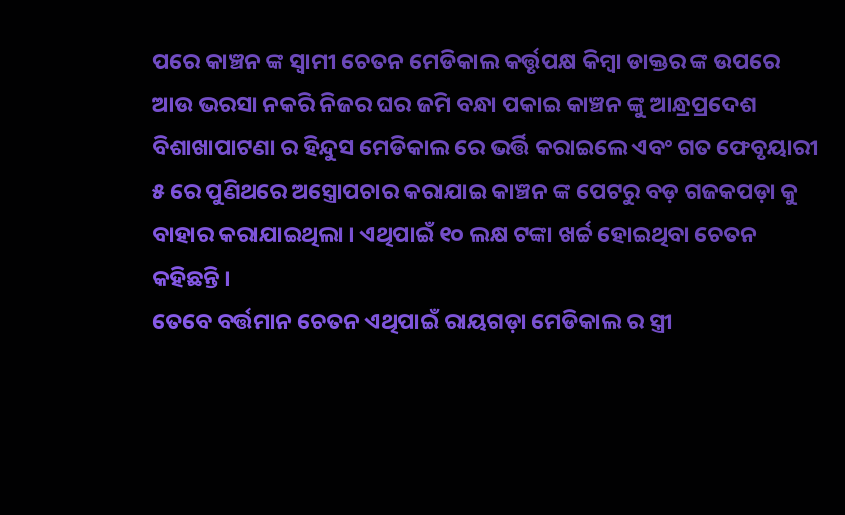ପରେ କାଞ୍ଚନ ଙ୍କ ସ୍ୱାମୀ ଚେତନ ମେଡିକାଲ କର୍ତ୍ତୃପକ୍ଷ କିମ୍ବା ଡାକ୍ତର ଙ୍କ ଉପରେ ଆଉ ଭରସା ନକରି ନିଜର ଘର ଜମି ବନ୍ଧା ପକାଇ କାଞ୍ଚନ ଙ୍କୁ ଆନ୍ଧ୍ରପ୍ରଦେଶ ବିଶାଖାପାଟଣା ର ହିନ୍ଦୁସ ମେଡିକାଲ ରେ ଭର୍ତ୍ତି କରାଇଲେ ଏବଂ ଗତ ଫେବୃୟାରୀ ୫ ରେ ପୁଣିଥରେ ଅସ୍ତ୍ରୋପଚାର କରାଯାଇ କାଞ୍ଚନ ଙ୍କ ପେଟରୁ ବଡ଼ ଗଜକପଡ଼ା କୁ ବାହାର କରାଯାଇଥିଲା । ଏଥିପାଇଁ ୧୦ ଲକ୍ଷ ଟଙ୍କା ଖର୍ଚ୍ଚ ହୋଇଥିବା ଚେତନ କହିଛନ୍ତି ।
ତେବେ ବର୍ତ୍ତମାନ ଚେତନ ଏଥିପାଇଁ ରାୟଗଡ଼ା ମେଡିକାଲ ର ସ୍ତ୍ରୀ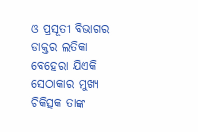ଓ ପ୍ରସୂତୀ ବିଭାଗର ଡାକ୍ତର ଲତିକା ବେହେରା ଯିଏକି ସେଠାକାର ମୁଖ୍ୟ ଚିକିତ୍ସକ ତାଙ୍କ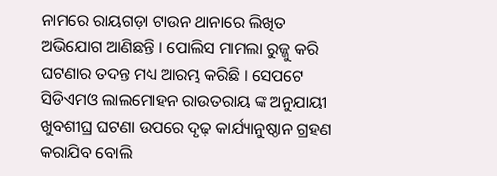ନାମରେ ରାୟଗଡ଼ା ଟାଉନ ଥାନାରେ ଲିଖିତ ଅଭିଯୋଗ ଆଣିଛନ୍ତି । ପୋଲିସ ମାମଲା ରୁଜ୍ଜୁ କରି ଘଟଣାର ତଦନ୍ତ ମଧ୍ୟ ଆରମ୍ଭ କରିଛି । ସେପଟେ ସିଡିଏମଓ ଲାଲମୋହନ ରାଉତରାୟ ଙ୍କ ଅନୁଯାୟୀ ଖୁବଶୀଘ୍ର ଘଟଣା ଉପରେ ଦୃଢ଼ କାର୍ଯ୍ୟାନୁଷ୍ଠାନ ଗ୍ରହଣ କରାଯିବ ବୋଲି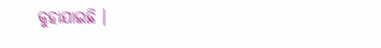କୁହାଯାଇଛି ।